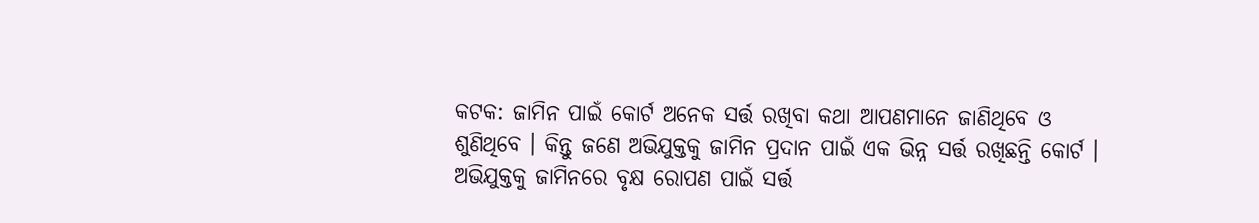କଟକ: ଜାମିନ ପାଇଁ କୋର୍ଟ ଅନେକ ସର୍ତ୍ତ ରଖିବା କଥା ଆପଣମାନେ ଜାଣିଥିବେ ଓ ଶୁଣିଥିବେ । କିନ୍ତୁ ଜଣେ ଅଭିଯୁକ୍ତକୁ ଜାମିନ ପ୍ରଦାନ ପାଇଁ ଏକ ଭିନ୍ନ ସର୍ତ୍ତ ରଖିଛନ୍ତି କୋର୍ଟ । ଅଭିଯୁକ୍ତକୁ ଜାମିନରେ ବୃକ୍ଷ ରୋପଣ ପାଇଁ ସର୍ତ୍ତ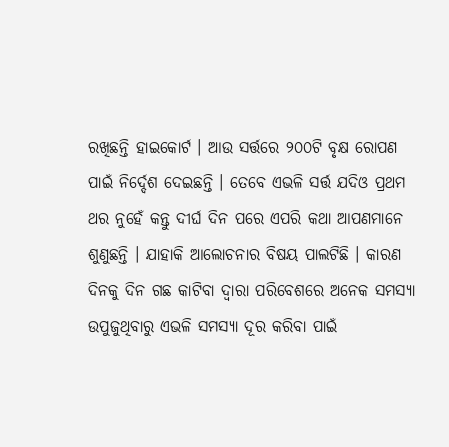ରଖିଛନ୍ତି ହାଇକୋର୍ଟ । ଆଉ ସର୍ତ୍ତରେ ୨୦୦ଟି ବୃକ୍ଷ ରୋପଣ ପାଇଁ ନିର୍ଦ୍ଦେଶ ଦେଇଛନ୍ତି । ତେବେ ଏଭଳି ସର୍ତ୍ତ ଯଦିଓ ପ୍ରଥମ ଥର ନୁହେଁ କନ୍ତୁ ଦୀର୍ଘ ଦିନ ପରେ ଏପରି କଥା ଆପଣମାନେ ଶୁଣୁଛନ୍ତି । ଯାହାକି ଆଲୋଚନାର ବିଷୟ ପାଲଟିଛି । କାରଣ ଦିନକୁ ଦିନ ଗଛ କାଟିବା ଦ୍ୱାରା ପରିବେଶରେ ଅନେକ ସମସ୍ୟା ଉପୁଜୁଥିବାରୁ ଏଭଳି ସମସ୍ୟା ଦୂର କରିବା ପାଇଁ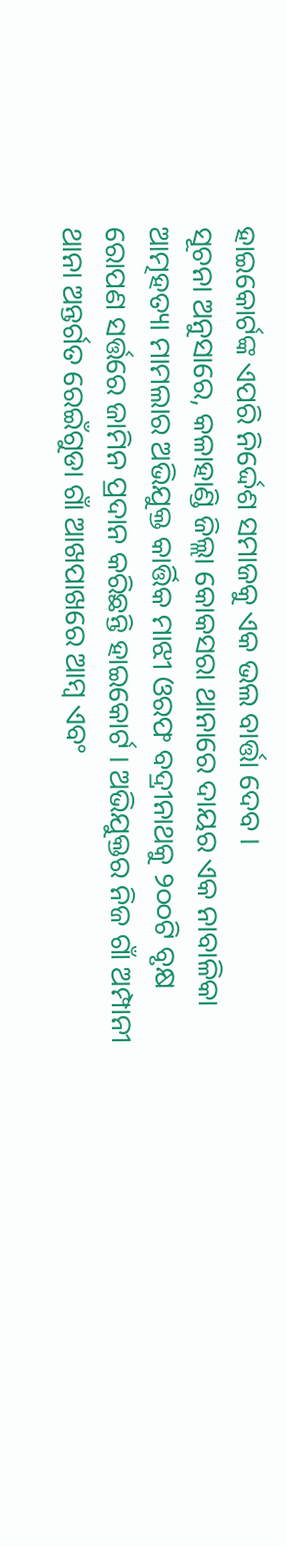ହାଇକୋର୍ଟଙ୍କ ଏପରି ନିର୍ଦ୍ଦେଶ ସମାଜକୁ ଏକ ଭଲ ବାର୍ତ୍ତା ଦେବ ।
ସୂଚନା ଅନୁସାରେ, କଳାହାଣ୍ଡି ଜିଲ୍ଲା କୋକସରା ଥାନାରେ ଦାୟର ଏକ ନାବାଳିକା ଆତ୍ମହତ୍ୟା ମାମଲାର ଅଭିଯୁକ୍ତ କାର୍ତ୍ତିକ ମାଝୀ ଓରଫ ବଦ୍ରୀନାଥକୁ ୨୦୦ଟି ବୃକ୍ଷ ରୋପଣ ସର୍ତ୍ତରେ ଜାମିନ ପ୍ରଦାନ କରିଛନ୍ତି ହାଇକୋର୍ଟ । ଅଭିଯୁକ୍ତର ନିଜ ଗାଁ ଅମ୍ପାନୀ ଥାନା ଅନ୍ତର୍ଗତ ରେଇଁଗୁଡା ଗାଁ ଆଖପାଖରେ ଆମ୍ବ ଏବଂ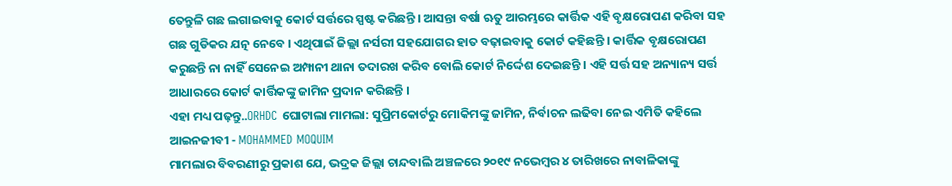ତେନ୍ତୁଳି ଗଛ ଲଗାଇବାକୁ କୋର୍ଟ ସର୍ତ୍ତରେ ସ୍ପଷ୍ଟ କରିଛନ୍ତି । ଆସନ୍ତା ବର୍ଷା ଋତୁ ଆରମ୍ଭରେ କାର୍ତ୍ତିକ ଏହି ବୃକ୍ଷରୋପଣ କରିବା ସହ ଗଛ ଗୁଡିକର ଯତ୍ନ ନେବେ । ଏଥିପାଇଁ ଜିଲ୍ଲା ନର୍ସରୀ ସହଯୋଗର ହାତ ବଢ଼ାଇବାକୁ କୋର୍ଟ କହିଛନ୍ତି । କାର୍ତ୍ତିକ ବୃକ୍ଷରୋପଣ କରୁଛନ୍ତି ନା ନାହିଁ ସେନେଇ ଅମ୍ପାନୀ ଥାନା ତଦାରଖ କରିବ ବୋଲି କୋର୍ଟ ନିର୍ଦ୍ଦେଶ ଦେଇଛନ୍ତି । ଏହି ସର୍ତ୍ତ ସହ ଅନ୍ୟାନ୍ୟ ସର୍ତ୍ତ ଆଧାରରେ କୋର୍ଟ କାର୍ତ୍ତିକଙ୍କୁ ଜାମିନ ପ୍ରଦାନ କରିଛନ୍ତି ।
ଏହା ମଧ୍ୟ ପଢ଼ନ୍ତୁ..ORHDC ଘୋଟାଲା ମାମଲା: ସୁପ୍ରିମକୋର୍ଟରୁ ମୋକିମଙ୍କୁ ଜାମିନ, ନିର୍ବାଚନ ଲଢିବା ନେଇ ଏମିତି କହିଲେ ଆଇନଜୀବୀ - MOHAMMED MOQUIM
ମାମଲାର ବିବରଣୀରୁ ପ୍ରକାଶ ଯେ, ଭଦ୍ରକ ଜିଲ୍ଲା ଚାନ୍ଦବାଲି ଅଞ୍ଚଳରେ ୨୦୧୯ ନଭେମ୍ବର ୪ ତାରିଖରେ ନାବାଳିକାଙ୍କୁ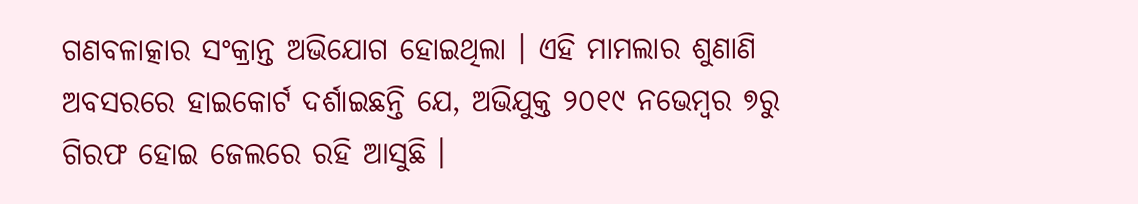ଗଣବଳାତ୍କାର ସଂକ୍ରାନ୍ତ ଅଭିଯୋଗ ହୋଇଥିଲା । ଏହି ମାମଲାର ଶୁଣାଣି ଅବସରରେ ହାଇକୋର୍ଟ ଦର୍ଶାଇଛନ୍ତି ଯେ, ଅଭିଯୁକ୍ତ ୨୦୧୯ ନଭେମ୍ବର ୭ରୁ ଗିରଫ ହୋଇ ଜେଲରେ ରହି ଆସୁଛି ।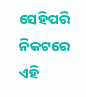ସେହିପରି ନିକଟରେ ଏହି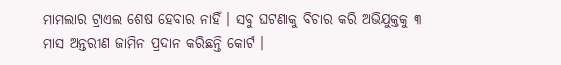ମାମଲାର ଟ୍ରାଏଲ ଶେଷ ହେବାର ନାହିଁ । ସବୁ ଘଟଣାକୁ ବିଚାର କରି ଅଭିଯୁକ୍ତକୁ ୩ ମାସ ଅନ୍ତରୀଣ ଜାମିନ ପ୍ରଦାନ କରିଛନ୍ତି କୋର୍ଟ ।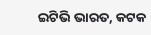ଇଟିଭି ଭାରତ, କଟକ